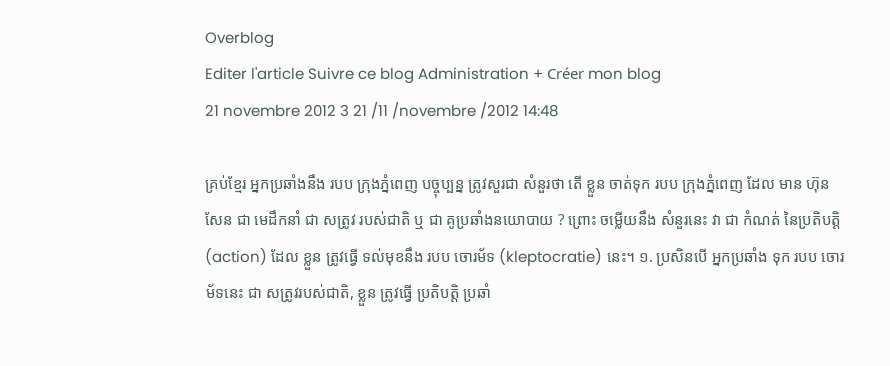Overblog
Editer l'article Suivre ce blog Administration + Créer mon blog
21 novembre 2012 3 21 /11 /novembre /2012 14:48

គ្រប់ខ្មែរ អ្នកប្រឆាំងនឹង របប ក្រុងភ្នំពេញ បច្ចុប្បន្ន ត្រូវសួរជា សំនួរថា តើ ខ្លួន ចាត់ទុក របប ក្រុងភ្នំពេញ ដែល មាន ហ៊ុន សែន ជា មេដឹកនាំ ជា សត្រូវ របស់ជាតិ ឬ ជា គូប្រឆាំងនយោបាយ ? ព្រោះ ចម្លើយនឹង សំនួរនេះ វា ជា កំណត់ នៃប្រតិបត្តិ (action) ដែល ខ្លួន ត្រូវធ្វើ ទល់មុខនឹង របប ចោរម័ទ (kleptocratie) នេះ។ ១. ប្រសិនបើ អ្នកប្រឆាំង ទុក របប ចោរម័ទនេះ ជា សត្រូវរបស់ជាតិ, ខ្លួន ត្រូវធ្វើ ប្រតិបត្តិ ប្រឆាំ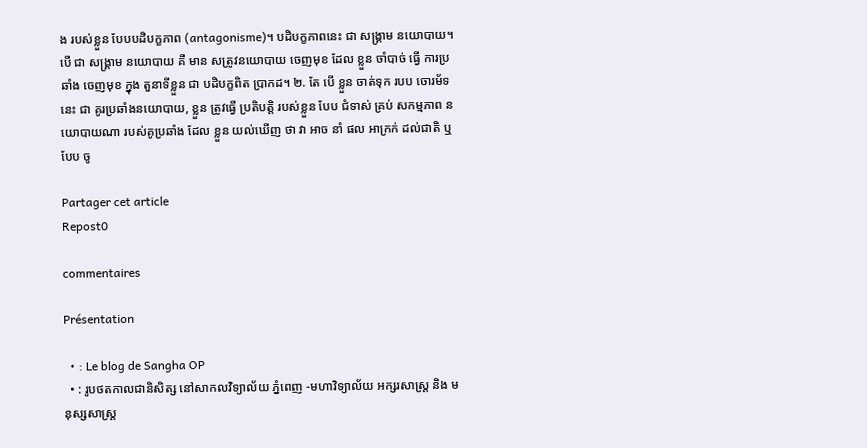ង របស់ខ្លួន បែបបដិបក្ខភាព (antagonisme)។ បដិបក្ខភាពនេះ ជា សង្គ្រាម នយោបាយ។ បើ ជា សង្គ្រាម នយោបាយ គឺ មាន សត្រូវនយោបាយ ចេញមុខ ដែល ខ្លួន ចាំបាច់ ធ្វើ ការប្រឆាំង ចេញមុខ ក្នុង តួនាទីខ្លួន ជា បដិបក្ខពិត ប្រាកដ។ ២. តែ បើ ខ្លួន ចាត់ទុក របប ចោរម័ទនេះ ជា គូរប្រឆាំងនយោបាយ, ខ្លួន ត្រូវធ្វើ ប្រតិបត្តិ របស់ខ្លួន បែប ជំទាស់ គ្រប់ សកម្មភាព នយោបាយណា របស់គូប្រឆាំង ដែល ខ្លួន យល់ឃើញ ថា វា អាច នាំ ផល អាក្រក់ ដល់ជាតិ ឬ បែប ចូ

Partager cet article
Repost0

commentaires

Présentation

  • : Le blog de Sangha OP
  • : រូបថតកាលជានិសិត្ស នៅសាកលវិទ្យាល័យ ភ្នំពេញ -មហាវិទ្យាល័យ អក្សរសាស្ត្រ និង មនុស្សសាស្ត្រ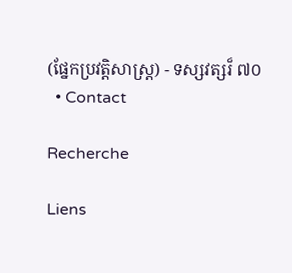(ផ្នែកប្រវត្តិសាស្ត្រ) - ទស្សវត្សរ៏ ៧០
  • Contact

Recherche

Liens